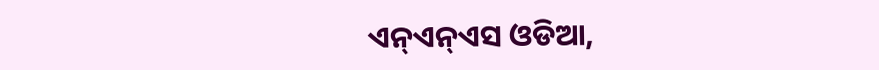ଏନ୍ଏନ୍ଏସ ଓଡିଆ,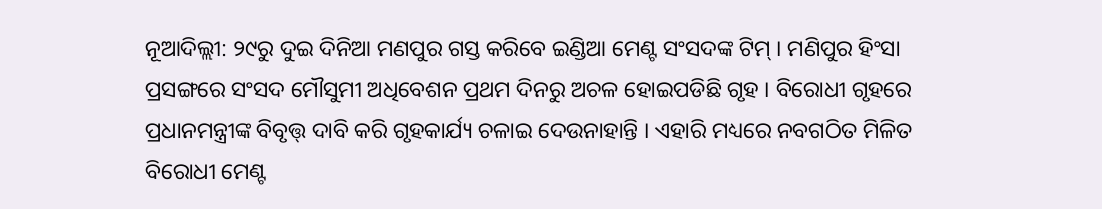ନୂଆଦିଲ୍ଲୀ: ୨୯ରୁ ଦୁଇ ଦିନିଆ ମଣପୁର ଗସ୍ତ କରିବେ ଇଣ୍ଡିଆ ମେଣ୍ଟ ସଂସଦଙ୍କ ଟିମ୍ । ମଣିପୁର ହିଂସା ପ୍ରସଙ୍ଗରେ ସଂସଦ ମୌସୁମୀ ଅଧିବେଶନ ପ୍ରଥମ ଦିନରୁ ଅଚଳ ହୋଇପଡିଛି ଗୃହ । ବିରୋଧୀ ଗୃହରେ ପ୍ରଧାନମନ୍ତ୍ରୀଙ୍କ ବିବୃତ୍ତ୍ ଦାବି କରି ଗୃହକାର୍ଯ୍ୟ ଚଳାଇ ଦେଉନାହାନ୍ତି । ଏହାରି ମଧ୍ୟରେ ନବଗଠିତ ମିଳିତ ବିରୋଧୀ ମେଣ୍ଟ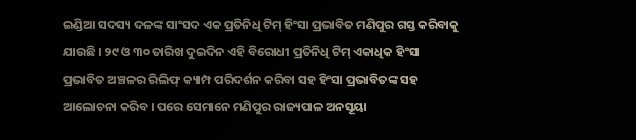ଇଣ୍ଡିଆ ସଦସ୍ୟ ଦଳଙ୍କ ସାଂସଦ ଏକ ପ୍ରତିନିଧି ଟିମ୍ ହିଂସା ପ୍ରଭାବିତ ମଣିପୁର ଗସ୍ତ କରିବାକୁ ଯାଉଛି । ୨୯ ଓ ୩୦ ତାରିଖ ଦୁଇଦିନ ଏହି ବିରୋଧୀ ପ୍ରତିନିଧି ଟିମ୍ ଏକାଧିକ ହିଂସା ପ୍ରଭାବିତ ଅଞ୍ଚଳର ରିଲିଫ୍ କ୍ୟାମ୍ପ ପରିଦର୍ଶନ କରିବା ସହ ହିଂସା ପ୍ରଭାବିତଙ୍କ ସହ ଆଲୋଚନା କରିବ । ପରେ ସେମାନେ ମଣିପୁର ରାଜ୍ୟପାଳ ଅନସୂୟା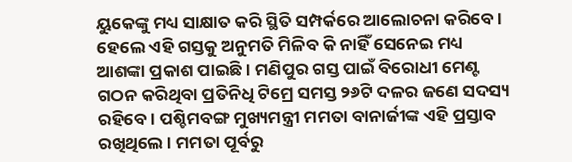ୟୁକେଙ୍କୁ ମଧ୍ୟ ସାକ୍ଷାତ କରି ସ୍ଥିତି ସମ୍ପର୍କରେ ଆଲୋଚନା କରିବେ ।
ହେଲେ ଏହି ଗସ୍ତକୁ ଅନୁମତି ମିଳିବ କି ନାହିଁ ସେନେଇ ମଧ୍ୟ ଆଶଙ୍କା ପ୍ରକାଶ ପାଇଛି । ମଣିପୁର ଗସ୍ତ ପାଇଁ ବିରୋଧୀ ମେଣ୍ଟ ଗଠନ କରିଥିବା ପ୍ରତିନିଧି ଟିମ୍ରେ ସମସ୍ତ ୨୬ଟି ଦଳର ଜଣେ ସଦସ୍ୟ ରହିବେ । ପଶ୍ଚିମବଙ୍ଗ ମୁଖ୍ୟମନ୍ତ୍ରୀ ମମତା ବାନାର୍ଜୀଙ୍କ ଏହି ପ୍ରସ୍ତାବ ରଖିଥିଲେ । ମମତା ପୂର୍ବରୁ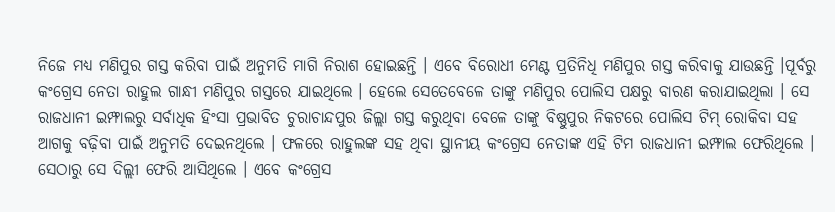ନିଜେ ମଧ୍ୟ ମଣିପୁର ଗସ୍ତ କରିବା ପାଇଁ ଅନୁମତି ମାଗି ନିରାଶ ହୋଇଛନ୍ତି । ଏବେ ବିରୋଧୀ ମେଣ୍ଟ ପ୍ରତିନିଧି ମଣିପୁର ଗସ୍ତ କରିବାକୁ ଯାଉଛନ୍ତି ।ପୂର୍ବରୁ କଂଗ୍ରେସ ନେତା ରାହୁଲ ଗାନ୍ଧୀ ମଣିପୁର ଗସ୍ତରେ ଯାଇଥିଲେ । ହେଲେ ସେତେବେଳେ ତାଙ୍କୁ ମଣିପୁର ପୋଲିସ ପକ୍ଷରୁ ବାରଣ କରାଯାଇଥିଲା । ସେ ରାଜଧାନୀ ଇମ୍ଫାଲରୁ ସର୍ବାଧିକ ହିଂସା ପ୍ରଭାବିତ ଚୁରାଚାନ୍ଦପୁର ଜିଲ୍ଲା ଗସ୍ତ କରୁଥିବା ବେଳେ ତାଙ୍କୁ ବିଷ୍ଣୁପୁର ନିକଟରେ ପୋଲିସ ଟିମ୍ ରୋକିବା ସହ ଆଗକୁ ବଢ଼ିବା ପାଇଁ ଅନୁମତି ଦେଇନଥିଲେ । ଫଳରେ ରାହୁଲଙ୍କ ସହ ଥିବା ସ୍ଥାନୀୟ କଂଗ୍ରେସ ନେତାଙ୍କ ଏହି ଟିମ ରାଜଧାନୀ ଇମ୍ଫାଲ ଫେରିଥିଲେ । ସେଠାରୁ ସେ ଦିଲ୍ଲୀ ଫେରି ଆସିଥିଲେ । ଏବେ କଂଗ୍ରେସ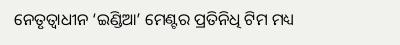ନେତୃତ୍ବାଧୀନ ‘ଇଣ୍ଡିଆ’ ମେଣ୍ଟର ପ୍ରତିନିଧି ଟିମ ମଧ୍ୟ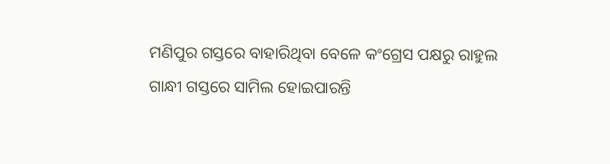ମଣିପୁର ଗସ୍ତରେ ବାହାରିଥିବା ବେଳେ କଂଗ୍ରେସ ପକ୍ଷରୁ ରାହୁଲ ଗାନ୍ଧୀ ଗସ୍ତରେ ସାମିଲ ହୋଇପାରନ୍ତି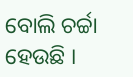ବୋଲି ଚର୍ଚ୍ଚା ହେଉଛି ।